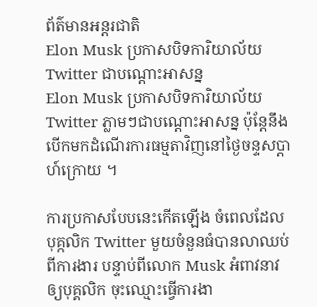ព័ត៌មានអន្ដរជាតិ
Elon Musk ប្រកាសបិទការិយាល័យ Twitter ជាបណ្តោះអាសន្ន
Elon Musk ប្រកាសបិទការិយាល័យ Twitter ភ្លាមៗជាបណ្តោះអាសន្ន ប៉ុន្តែនឹងបើកមកដំណើរការធម្មតាវិញនៅថ្ងៃចន្ទសប្តាហ៍ក្រោយ ។

ការប្រកាសបែបនេះកើតឡើង ចំពេលដែលបុគ្កលិក Twitter មួយចំនួនធំបានលាឈប់ពីការងារ បន្ទាប់ពីលោក Musk អំពាវនាវឲ្យបុគ្គលិក ចុះឈ្មោះធ្វើការងា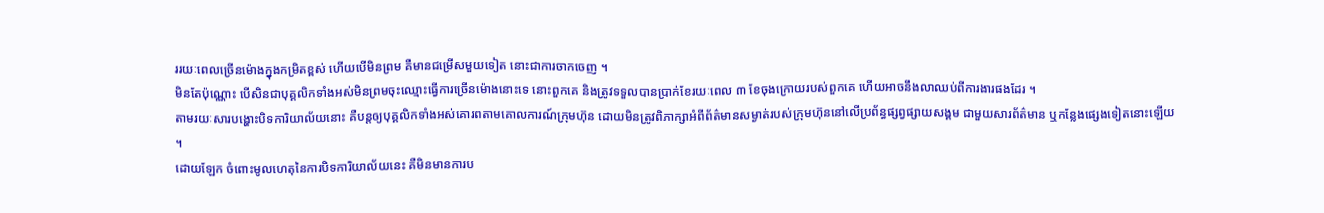ររយៈពេលច្រើនម៉ោងក្នុងកម្រិតខ្ពស់ ហើយបើមិនព្រម គឺមានជម្រើសមួយទៀត នោះជាការចាកចេញ ។
មិនតែប៉ុណ្ណោះ បើសិនជាបុគ្គលិកទាំងអស់មិនព្រមចុះឈ្មោះធ្វើការច្រើនម៉ោងនោះទេ នោះពួកគេ និងត្រូវទទួលបានប្រាក់ខែរយៈពេល ៣ ខែចុងក្រោយរបស់ពួកគេ ហើយអាចនឹងលាឈប់ពីការងារផងដែរ ។
តាមរយៈសារបង្ហោះបិទការិយាល័យនោះ គឺបន្តឲ្យបុគ្គលិកទាំងអស់គោរពតាមគោលការណ៍ក្រុមហ៊ុន ដោយមិនត្រូវពិភាក្សាអំពីព័ត៌មានសម្ងាត់របស់ក្រុមហ៊ុននៅលើប្រព័ន្ធផ្សព្វផ្សាយសង្គម ជាមួយសារព័ត៌មាន ឬកន្លែងផ្សេងទៀតនោះឡើយ ។
ដោយឡែក ចំពោះមូលហេតុនៃការបិទការិយាល័យនេះ គឺមិនមានការប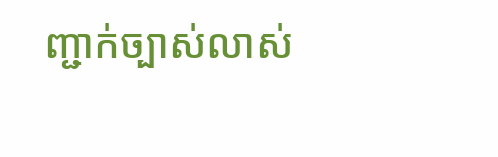ញ្ជាក់ច្បាស់លាស់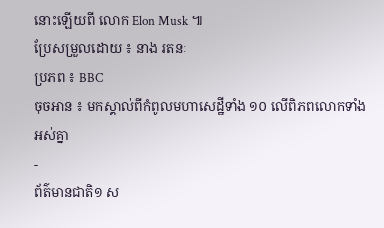នោះឡើយពី លោក Elon Musk ៕
ប្រែសម្រួលដោយ ៖ នាង រតនៈ
ប្រភព ៖ BBC
ចុចអាន ៖ មកស្គាល់ពីកំពូលមហាសេដ្ឋីទាំង ១០ លើពិភពលោកទាំងអស់គ្នា
-
ព័ត៌មានជាតិ១ ស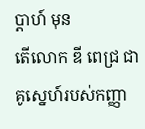ប្តាហ៍ មុន
តើលោក ឌី ពេជ្រ ជាគូស្នេហ៍របស់កញ្ញា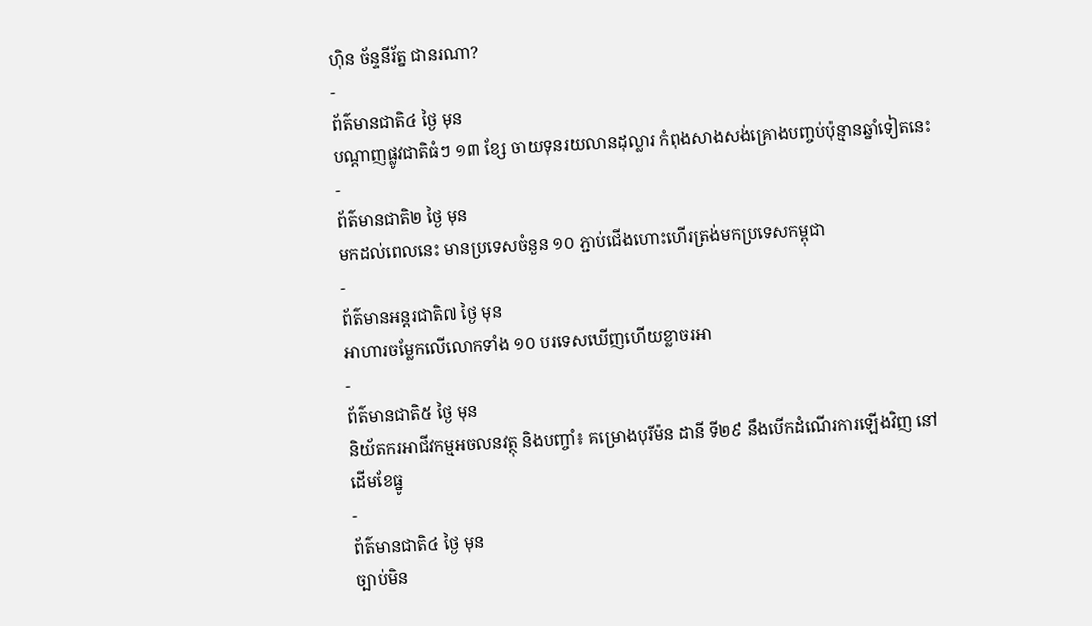ហ៊ិន ច័ន្ទនីរ័ត្ន ជានរណា?
-
ព័ត៌មានជាតិ៤ ថ្ងៃ មុន
បណ្តាញផ្លូវជាតិធំៗ ១៣ ខ្សែ ចាយទុនរយលានដុល្លារ កំពុងសាងសង់គ្រោងបញ្ចប់ប៉ុន្មានឆ្នាំទៀតនេះ
-
ព័ត៌មានជាតិ២ ថ្ងៃ មុន
មកដល់ពេលនេះ មានប្រទេសចំនួន ១០ ភ្ជាប់ជើងហោះហើរត្រង់មកប្រទេសកម្ពុជា
-
ព័ត៌មានអន្ដរជាតិ៧ ថ្ងៃ មុន
អាហារចម្លែកលើលោកទាំង ១០ បរទេសឃើញហើយខ្លាចរអា
-
ព័ត៌មានជាតិ៥ ថ្ងៃ មុន
និយ័តករអាជីវកម្មអចលនវត្ថុ និងបញ្ចាំ៖ គម្រោងបុរីម៉ន ដានី ទី២៩ នឹងបើកដំណើរការឡើងវិញ នៅដើមខែធ្នូ
-
ព័ត៌មានជាតិ៤ ថ្ងៃ មុន
ច្បាប់មិន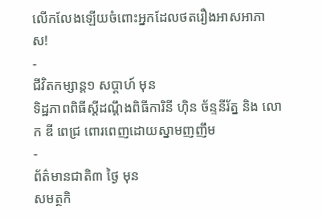លើកលែងឡើយចំពោះអ្នកដែលថតរឿងអាសអាភាស!
-
ជីវិតកម្សាន្ដ១ សប្តាហ៍ មុន
ទិដ្ឋភាពពិធីស្ដីដណ្ដឹងពិធីការិនី ហ៊ិន ច័ន្ទនីរ័ត្ន និង លោក ឌី ពេជ្រ ពោរពេញដោយស្នាមញញឹម
-
ព័ត៌មានជាតិ៣ ថ្ងៃ មុន
សមត្ថកិ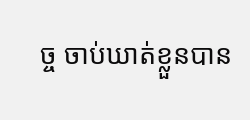ច្ច ចាប់ឃាត់ខ្លួនបាន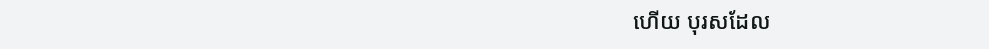ហើយ បុរសដែល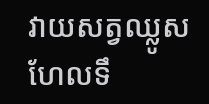វាយសត្វឈ្លូសហែលទឹ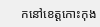កនៅខេត្តកោះកុង